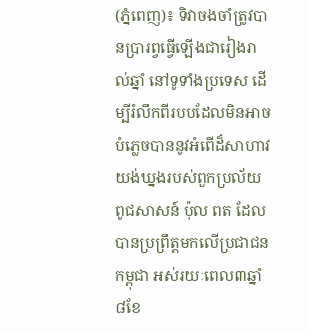(ភ្នំពេញ)៖ ទិវាចងចាំត្រូវបានប្រារព្វធ្វើឡើងជារៀងរាល់ឆ្នាំ នៅទូទាំងប្រទេស ដើម្បីរំលឹកពីរបបដែលមិនអាចបំភ្លេចបាននូវអំពើដ៏សាហាវយង់ឃ្នងរបស់ពួកប្រល័យពូជសាសន៍ ប៉ុល ពត ដែលបានប្រព្រឹត្តមកលើប្រជាជនកម្ពុជា អស់រយៈពេល៣ឆ្នាំ ៨ខែ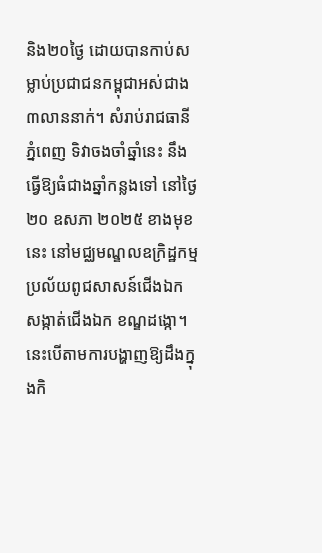និង២០ថ្ងៃ ដោយបានកាប់សម្លាប់ប្រជាជនកម្ពុជាអស់ជាង ៣លាននាក់។ សំរាប់រាជធានីភ្នំពេញ ទិវាចងចាំឆ្នាំនេះ នឹងធ្វើឱ្យធំជាងឆ្នាំកន្លងទៅ នៅថ្ងៃ២០ ឧសភា ២០២៥ ខាងមុខនេះ នៅមជ្ឈមណ្ឌលឧក្រិដ្ឋកម្មប្រល័យពូជសាសន៍ជើងឯក សង្កាត់ជើងឯក ខណ្ឌដង្កោ។
នេះបើតាមការបង្ហាញឱ្យដឹងក្នុងកិ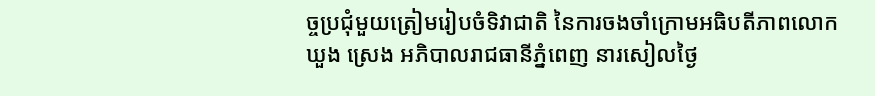ច្ចប្រជុំមួយត្រៀមរៀបចំទិវាជាតិ នៃការចងចាំក្រោមអធិបតីភាពលោក ឃួង ស្រេង អភិបាលរាជធានីភ្នំពេញ នារសៀលថ្ងៃ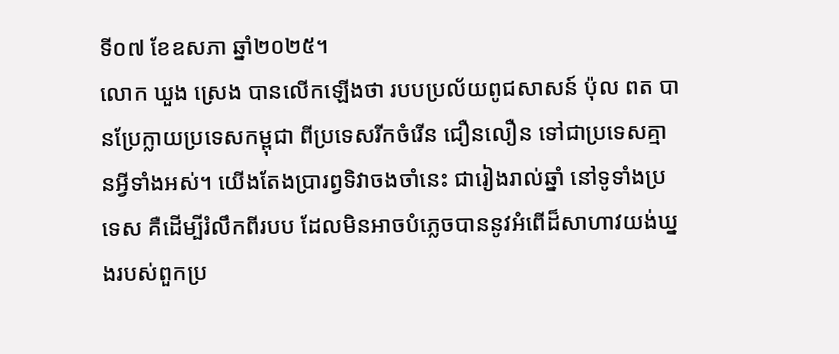ទី០៧ ខែឧសភា ឆ្នាំ២០២៥។
លោក ឃួង ស្រេង បានលើកឡើងថា របបប្រល័យពូជសាសន៍ ប៉ុល ពត បានប្រែក្លាយប្រទេសកម្ពុជា ពីប្រទេសរីកចំរើន ជឿនលឿន ទៅជាប្រទេសគ្មានអ្វីទាំងអស់។ យើងតែងប្រារព្វទិវាចងចាំនេះ ជារៀងរាល់ឆ្នាំ នៅទូទាំងប្រទេស គឺដើម្បីរំលឹកពីរបប ដែលមិនអាចបំភ្លេចបាននូវអំពើដ៏សាហាវយង់ឃ្នងរបស់ពួកប្រ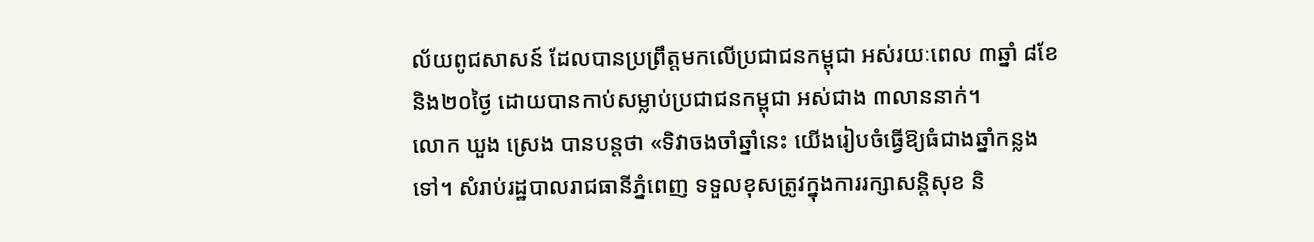ល័យពូជសាសន៍ ដែលបានប្រព្រឹត្តមកលើប្រជាជនកម្ពុជា អស់រយៈពេល ៣ឆ្នាំ ៨ខែ និង២០ថ្ងៃ ដោយបានកាប់សម្លាប់ប្រជាជនកម្ពុជា អស់ជាង ៣លាននាក់។
លោក ឃួង ស្រេង បានបន្តថា «ទិវាចងចាំឆ្នាំនេះ យើងរៀបចំធ្វើឱ្យធំជាងឆ្នាំកន្លងទៅ។ សំរាប់រដ្ឋបាលរាជធានីភ្នំពេញ ទទួលខុសត្រូវក្នុងការរក្សាសន្តិសុខ និ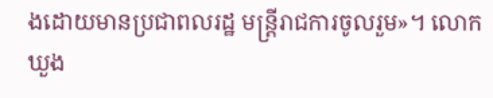ងដោយមានប្រជាពលរដ្ឋ មន្ត្រីរាជការចូលរួម»។ លោក ឃួង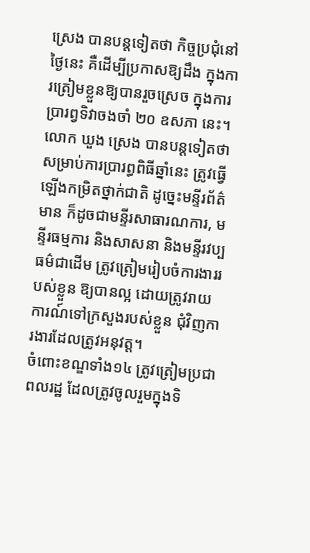ស្រេង បានបន្តទៀតថា កិច្ចប្រជុំនៅថ្ងៃនេះ គឺដើម្បីប្រកាសឱ្យដឹង ក្នុងការត្រៀមខ្លួនឱ្យបានរួចស្រេច ក្នុងការប្រារព្វទិវាចងចាំ ២០ ឧសភា នេះ។
លោក ឃួង ស្រេង បានបន្តទៀតថា សម្រាប់ការប្រារព្ធពិធីឆ្នាំនេះ ត្រូវធ្វើឡើងកម្រិតថ្នាក់ជាតិ ដូច្នេះមន្ទីរព័ត៌មាន ក៏ដូចជាមន្ទីរសាធារណការ, មន្ទីរធម្មការ និងសាសនា និងមន្ទីរវប្បធម៌ជាដើម ត្រូវត្រៀមរៀបចំការងាររបស់ខ្លួន ឱ្យបានល្អ ដោយត្រូវរាយការណ៍ទៅក្រសួងរបស់ខ្លួន ជុំវិញការងារដែលត្រូវអនុវត្ត។
ចំពោះខណ្ឌទាំង១៤ ត្រូវត្រៀមប្រជាពលរដ្ឋ ដែលត្រូវចូលរួមក្នុងទិ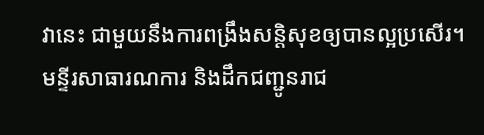វានេះ ជាមួយនឹងការពង្រឹងសន្តិសុខឲ្យបានល្អប្រសើរ។ មន្ទីរសាធារណការ និងដឹកជញ្ជូនរាជ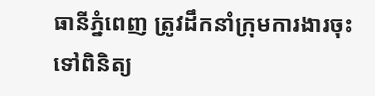ធានីភ្នំពេញ ត្រូវដឹកនាំក្រុមការងារចុះទៅពិនិត្យ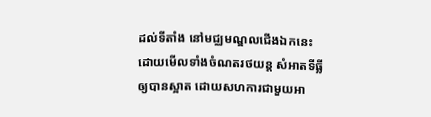ដល់ទីតាំង នៅមជ្ឈមណ្ឌលជើងឯកនេះ ដោយមើលទាំងចំណតរថយន្ត សំអាតទីធ្លីឲ្យបានស្អាត ដោយសហការជាមួយអា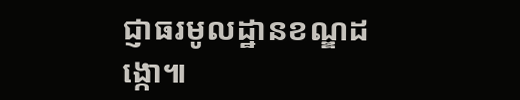ជ្ញាធរមូលដ្ឋានខណ្ឌដង្កោ៕